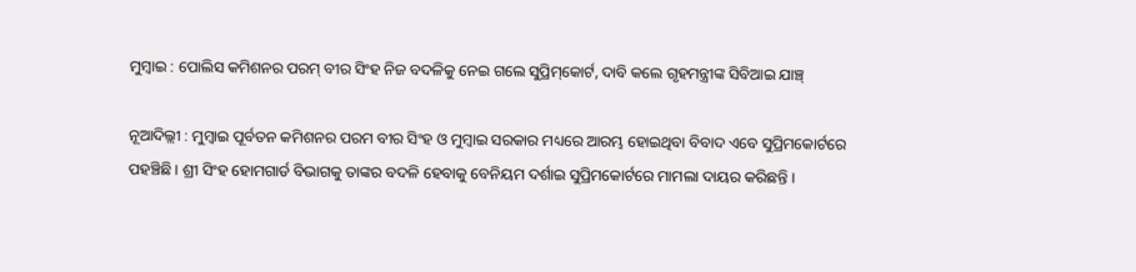ମୁମ୍ବାଇ : ପୋଲିସ କମିଶନର ପରମ୍‌ ବୀର ସିଂହ ନିଜ ବଦଳିକୁ ନେଇ ଗଲେ ସୁପ୍ରିମ୍‌କୋର୍ଟ, ଦାବି କଲେ ଗୃହମନ୍ତ୍ରୀଙ୍କ ସିବିଆଇ ଯାଞ୍ଚ୍‌

ନୂଆଦିଲ୍ଲୀ : ମୁମ୍ବାଇ ପୂର୍ବତନ କମିଶନର ପରମ ବୀର ସିଂହ ଓ ମୁମ୍ବାଇ ସରକାର ମଧ୍ୟରେ ଆରମ୍ଭ ହୋଇଥିବା ବିବାଦ ଏବେ ସୁପ୍ରିମକୋର୍ଟରେ ପହଞ୍ଚିଛି । ଶ୍ରୀ ସିଂହ ହୋମଗାର୍ଡ ବିଭାଗକୁ ତାଙ୍କର ବଦଳି ହେବାକୁ ବେନିୟମ ଦର୍ଶାଇ ସୁପ୍ରିମକୋର୍ଟରେ ମାମଲା ଦାୟର କରିଛନ୍ତି ।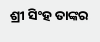ଶ୍ରୀ ସିଂହ ତାଙ୍କର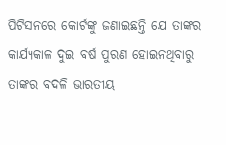ପିଟିସନରେ କୋର୍ଟଙ୍କୁ ଜଣାଇଛନ୍ତି ଯେ ତାଙ୍କର କାର୍ଯ୍ୟକାଳ ଦୁଇ ବର୍ଷ ପୁରଣ ହୋଇନଥିବାରୁ ତାଙ୍କର ବଦଳି ଭାରତୀୟ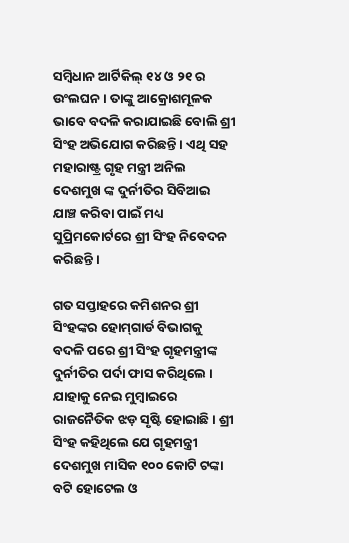ସମ୍ବିଧାନ ଆର୍ଟିକିଲ୍‌ ୧୪ ଓ ୨୧ ର ଉଂଲଘନ । ତାଙ୍କୁ ଆକ୍ରୋଶମୂଳକ ଭାବେ ବଦଳି କରାଯାଇଛି ବୋଲି ଶ୍ରୀ ସିଂହ ଅଭିଯୋଗ କରିଛନ୍ତି । ଏଥି ସହ ମହାରାଷ୍ଟ୍ର ଗୃହ ମନ୍ତ୍ରୀ ଅନିଲ ଦେଶମୁଖ ଙ୍କ ଦୁର୍ନୀତିର ସିବିଆଇ ଯାଞ୍ଚ କରିବା ପାଇଁ ମଧ୍ୟ ସୁପ୍ରିମକୋର୍ଟରେ ଶ୍ରୀ ସିଂହ ନିବେଦନ କରିଛନ୍ତି ।

ଗତ ସପ୍ତାହରେ କମିଶନର ଶ୍ରୀ ସିଂହଙ୍କର ହୋମ୍‌ଗାର୍ଡ ବିଭାଗକୁ ବଦଳି ପରେ ଶ୍ରୀ ସିଂହ ଗୃହମନ୍ତ୍ରୀଙ୍କ ଦୁର୍ନୀତିର ପର୍ଦା ଫାସ କରିଥିଲେ । ଯାହାକୁ ନେଇ ମୁମ୍ବାଇରେ ରାଜନୈତିକ ଝଡ଼ ସୃଷ୍ଟି ହୋଇାଛି । ଶ୍ରୀ ସିଂହ କହିଥିଲେ ଯେ ଗୃହମନ୍ତ୍ରୀ ଦେଶମୁଖ ମାସିକ ୧୦୦ କୋଟି ଟଙ୍କା ବଟି ହୋଟେଲ ଓ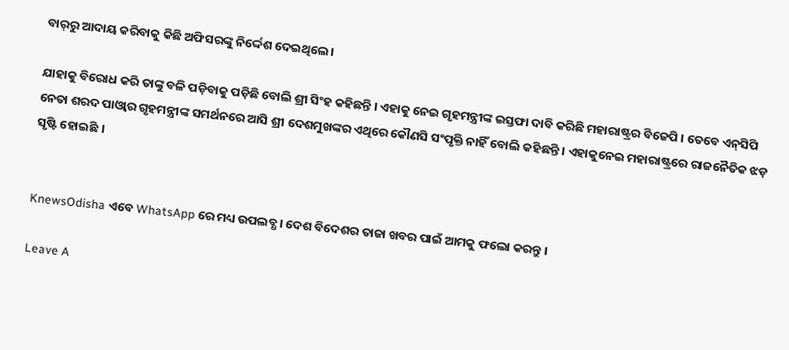ବାର୍‌ରୁ ଆଦାୟ କରିବାକୁ କିଛି ଅଫିସରଙ୍କୁ ନିର୍ଦ୍ଦେଶ ଦେଇଥିଲେ ।

ଯାହାକୁ ବିରୋଧ କରି ତାଙ୍କୁ ବଳି ପଡ଼ିବାକୁ ପଡ଼ିଛି ବୋଲି ଶ୍ରୀ ସିଂହ କହିଛନ୍ତି । ଏହାକୁ ନେଇ ଗୃହମନ୍ତ୍ରୀଙ୍କ ଇସ୍ତଫା ଦାବି କରିଛି ମହାରାଷ୍ଟ୍ରର ବିଜେପି । ତେବେ ଏନ୍‌ସିପି ନେତା ଶରଦ ପାଓ୍ଵାର ଗୃହମନ୍ତ୍ରୀଙ୍କ ସମର୍ଥନରେ ଆସି ଶ୍ରୀ ଦେଶମୁଖଙ୍କର ଏଥିରେ କୌଣସି ସଂପୃକ୍ତି ନାହିଁ ବୋଲି କହିଛନ୍ତି । ଏହାକୁନେଇ ମହାରାଷ୍ଟ୍ରରେ ରାଜନୈତିକ ଝଡ଼ ସୃଷ୍ଟି ହୋଇଛି ।


KnewsOdisha ଏବେ WhatsApp ରେ ମଧ୍ୟ ଉପଲବ୍ଧ । ଦେଶ ବିଦେଶର ତାଜା ଖବର ପାଇଁ ଆମକୁ ଫଲୋ କରନ୍ତୁ ।

Leave A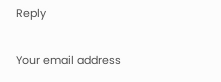Reply

Your email address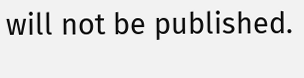will not be published.